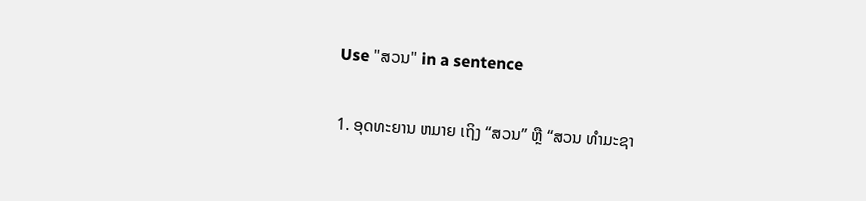Use "ສວນ" in a sentence

1. ອຸດທະຍານ ຫມາຍ ເຖິງ “ສວນ” ຫຼື “ສວນ ທໍາມະຊາ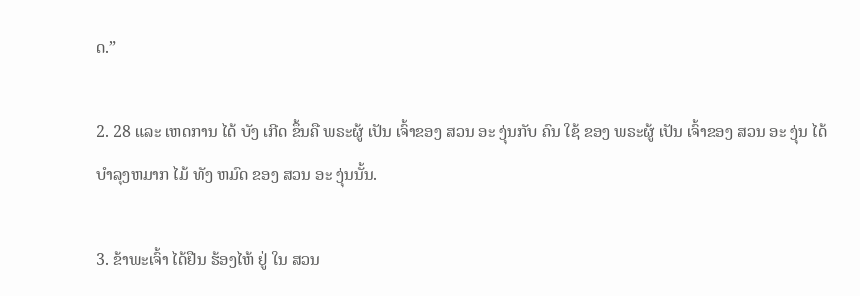ດ.”

2. 28 ແລະ ເຫດການ ໄດ້ ບັງ ເກີດ ຂຶ້ນຄື ພຣະຜູ້ ເປັນ ເຈົ້າຂອງ ສວນ ອະ ງຸ່ນກັບ ຄົນ ໃຊ້ ຂອງ ພຣະຜູ້ ເປັນ ເຈົ້າຂອງ ສວນ ອະ ງຸ່ນ ໄດ້ ບໍາລຸງຫມາກ ໄມ້ ທັງ ຫມົດ ຂອງ ສວນ ອະ ງຸ່ນນັ້ນ.

3. ຂ້າພະເຈົ້າ ໄດ້ຢືນ ຮ້ອງໄຫ້ ຢູ່ ໃນ ສວນ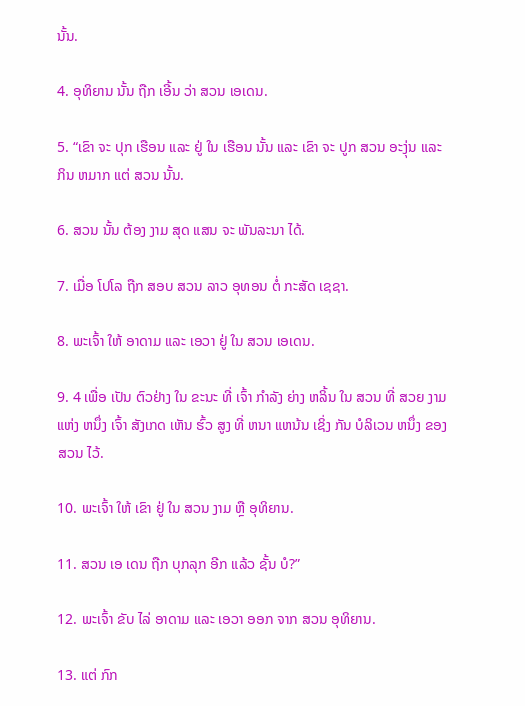ນັ້ນ.

4. ອຸທິຍານ ນັ້ນ ຖືກ ເອີ້ນ ວ່າ ສວນ ເອເດນ.

5. “ເຂົາ ຈະ ປຸກ ເຮືອນ ແລະ ຢູ່ ໃນ ເຮືອນ ນັ້ນ ແລະ ເຂົາ ຈະ ປູກ ສວນ ອະງຸ່ນ ແລະ ກິນ ຫມາກ ແຕ່ ສວນ ນັ້ນ.

6. ສວນ ນັ້ນ ຕ້ອງ ງາມ ສຸດ ແສນ ຈະ ພັນລະນາ ໄດ້.

7. ເມື່ອ ໂປໂລ ຖືກ ສອບ ສວນ ລາວ ອຸທອນ ຕໍ່ ກະສັດ ເຊຊາ.

8. ພະເຈົ້າ ໃຫ້ ອາດາມ ແລະ ເອວາ ຢູ່ ໃນ ສວນ ເອເດນ.

9. 4 ເພື່ອ ເປັນ ຕົວຢ່າງ ໃນ ຂະນະ ທີ່ ເຈົ້າ ກໍາລັງ ຍ່າງ ຫລິ້ນ ໃນ ສວນ ທີ່ ສວຍ ງາມ ແຫ່ງ ຫນຶ່ງ ເຈົ້າ ສັງເກດ ເຫັນ ຮົ້ວ ສູງ ທີ່ ຫນາ ແຫນ້ນ ເຊິ່ງ ກັນ ບໍລິເວນ ຫນຶ່ງ ຂອງ ສວນ ໄວ້.

10. ພະເຈົ້າ ໃຫ້ ເຂົາ ຢູ່ ໃນ ສວນ ງາມ ຫຼື ອຸທິຍານ.

11. ສວນ ເອ ເດນ ຖືກ ບຸກລຸກ ອີກ ແລ້ວ ຊັ້ນ ບໍ?”

12. ພະເຈົ້າ ຂັບ ໄລ່ ອາດາມ ແລະ ເອວາ ອອກ ຈາກ ສວນ ອຸທິຍານ.

13. ແຕ່ ກົກ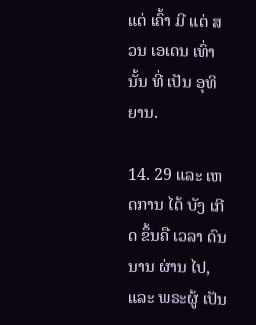ແຕ່ ເຄົ້າ ມີ ແຕ່ ສວນ ເອເດນ ເທົ່າ ນັ້ນ ທີ່ ເປັນ ອຸທິຍານ.

14. 29 ແລະ ເຫດການ ໄດ້ ບັງ ເກີດ ຂຶ້ນຄື ເວລາ ດົນ ນານ ຜ່ານ ໄປ, ແລະ ພຣະຜູ້ ເປັນ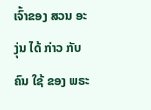ເຈົ້າຂອງ ສວນ ອະ ງຸ່ນ ໄດ້ ກ່າວ ກັບ ຄົນ ໃຊ້ ຂອງ ພຣະ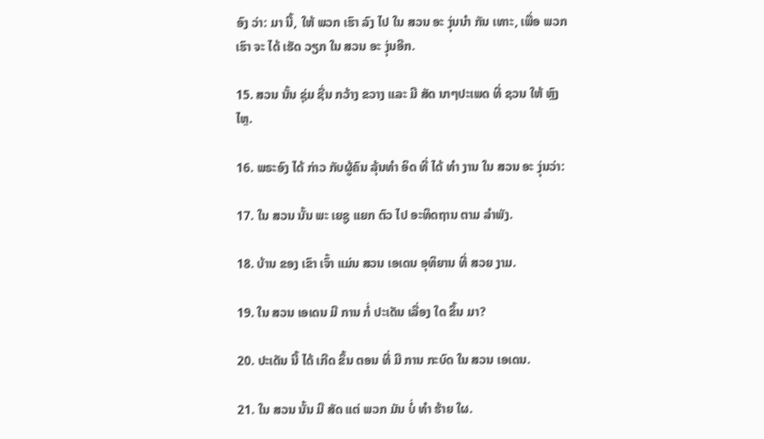ອົງ ວ່າ: ມາ ນີ້, ໃຫ້ ພວກ ເຮົາ ລົງ ໄປ ໃນ ສວນ ອະ ງຸ່ນນໍາ ກັນ ເທາະ, ເພື່ອ ພວກ ເຮົາ ຈະ ໄດ້ ເຮັດ ວຽກ ໃນ ສວນ ອະ ງຸ່ນອີກ.

15. ສວນ ນັ້ນ ຊຸ່ມ ຊື່ນ ກວ້າງ ຂວາງ ແລະ ມີ ສັດ ນາໆປະເພດ ທີ່ ຊວນ ໃຫ້ ຫຼົງໄຫຼ.

16. ພຣະອົງ ໄດ້ ກ່າວ ກັບຜູ້ຄົນ ລຸ້ນທໍາ ອິດ ທີ່ ໄດ້ ທໍາ ງານ ໃນ ສວນ ອະ ງຸ່ນວ່າ:

17. ໃນ ສວນ ນັ້ນ ພະ ເຍຊູ ແຍກ ຕົວ ໄປ ອະທິດຖານ ຕາມ ລໍາພັງ.

18. ບ້ານ ຂອງ ເຂົາ ເຈົ້າ ແມ່ນ ສວນ ເອເດນ ອຸທິຍານ ທີ່ ສວຍ ງາມ.

19. ໃນ ສວນ ເອເດນ ມີ ການ ກໍ່ ປະເດັນ ເລື່ອງ ໃດ ຂຶ້ນ ມາ?

20. ປະເດັນ ນີ້ ໄດ້ ເກີດ ຂຶ້ນ ຕອນ ທີ່ ມີ ການ ກະບົດ ໃນ ສວນ ເອເດນ.

21. ໃນ ສວນ ນັ້ນ ມີ ສັດ ແຕ່ ພວກ ມັນ ບໍ່ ທໍາ ຮ້າຍ ໃຜ.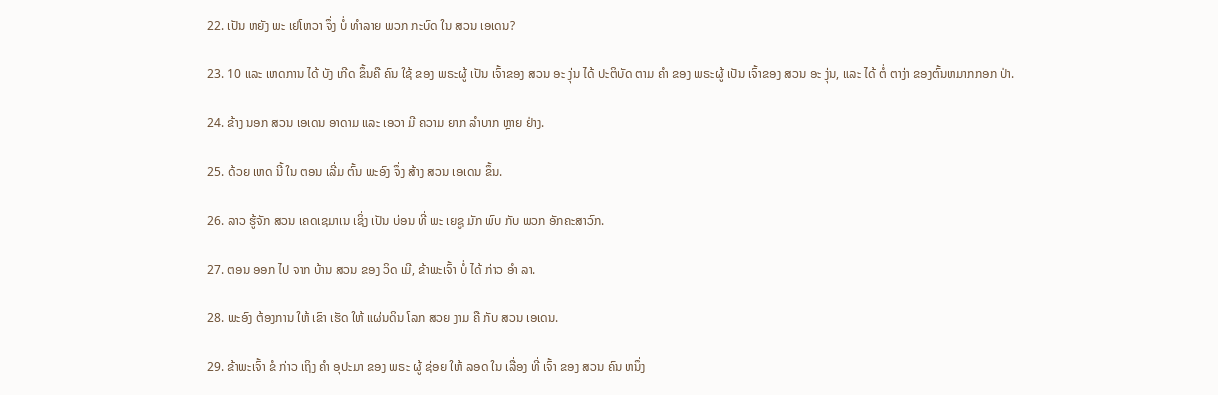22. ເປັນ ຫຍັງ ພະ ເຢໂຫວາ ຈຶ່ງ ບໍ່ ທໍາລາຍ ພວກ ກະບົດ ໃນ ສວນ ເອເດນ?

23. 10 ແລະ ເຫດການ ໄດ້ ບັງ ເກີດ ຂຶ້ນຄື ຄົນ ໃຊ້ ຂອງ ພຣະຜູ້ ເປັນ ເຈົ້າຂອງ ສວນ ອະ ງຸ່ນ ໄດ້ ປະຕິບັດ ຕາມ ຄໍາ ຂອງ ພຣະຜູ້ ເປັນ ເຈົ້າຂອງ ສວນ ອະ ງຸ່ນ, ແລະ ໄດ້ ຕໍ່ ຕາງ່າ ຂອງຕົ້ນຫມາກກອກ ປ່າ.

24. ຂ້າງ ນອກ ສວນ ເອເດນ ອາດາມ ແລະ ເອວາ ມີ ຄວາມ ຍາກ ລໍາບາກ ຫຼາຍ ຢ່າງ.

25. ດ້ວຍ ເຫດ ນີ້ ໃນ ຕອນ ເລີ່ມ ຕົ້ນ ພະອົງ ຈຶ່ງ ສ້າງ ສວນ ເອເດນ ຂຶ້ນ.

26. ລາວ ຮູ້ຈັກ ສວນ ເຄດເຊມາເນ ເຊິ່ງ ເປັນ ບ່ອນ ທີ່ ພະ ເຍຊູ ມັກ ພົບ ກັບ ພວກ ອັກຄະສາວົກ.

27. ຕອນ ອອກ ໄປ ຈາກ ບ້ານ ສວນ ຂອງ ວິດ ເມີ, ຂ້າພະເຈົ້າ ບໍ່ ໄດ້ ກ່າວ ອໍາ ລາ.

28. ພະອົງ ຕ້ອງການ ໃຫ້ ເຂົາ ເຮັດ ໃຫ້ ແຜ່ນດິນ ໂລກ ສວຍ ງາມ ຄື ກັບ ສວນ ເອເດນ.

29. ຂ້າພະເຈົ້າ ຂໍ ກ່າວ ເຖິງ ຄໍາ ອຸປະມາ ຂອງ ພຣະ ຜູ້ ຊ່ອຍ ໃຫ້ ລອດ ໃນ ເລື່ອງ ທີ່ ເຈົ້າ ຂອງ ສວນ ຄົນ ຫນຶ່ງ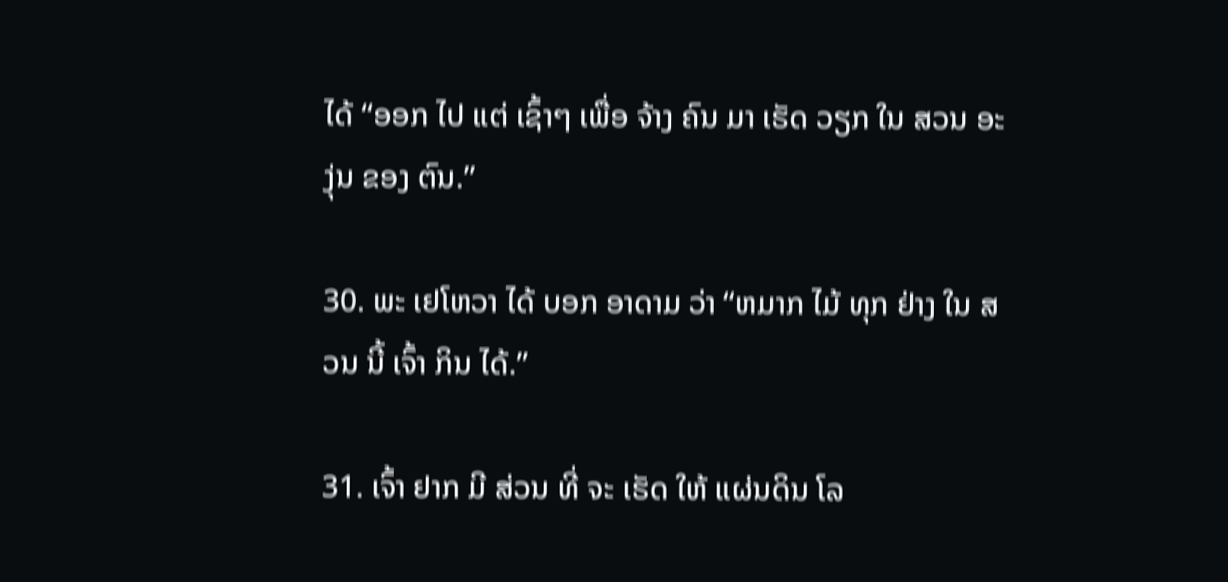ໄດ້ “ອອກ ໄປ ແຕ່ ເຊົ້າໆ ເພື່ອ ຈ້າງ ຄົນ ມາ ເຮັດ ວຽກ ໃນ ສວນ ອະ ງຸ່ນ ຂອງ ຕົນ.”

30. ພະ ເຢໂຫວາ ໄດ້ ບອກ ອາດາມ ວ່າ “ຫມາກ ໄມ້ ທຸກ ຢ່າງ ໃນ ສວນ ນີ້ ເຈົ້າ ກິນ ໄດ້.”

31. ເຈົ້າ ຢາກ ມີ ສ່ວນ ທີ່ ຈະ ເຮັດ ໃຫ້ ແຜ່ນດິນ ໂລ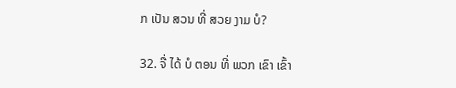ກ ເປັນ ສວນ ທີ່ ສວຍ ງາມ ບໍ?

32. ຈື່ ໄດ້ ບໍ ຕອນ ທີ່ ພວກ ເຂົາ ເຂົ້າ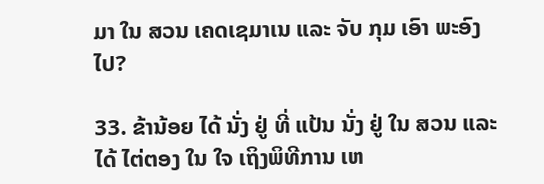ມາ ໃນ ສວນ ເຄດເຊມາເນ ແລະ ຈັບ ກຸມ ເອົາ ພະອົງ ໄປ?

33. ຂ້ານ້ອຍ ໄດ້ ນັ່ງ ຢູ່ ທີ່ ແປ້ນ ນັ່ງ ຢູ່ ໃນ ສວນ ແລະ ໄດ້ ໄຕ່ຕອງ ໃນ ໃຈ ເຖິງພິທີການ ເຫ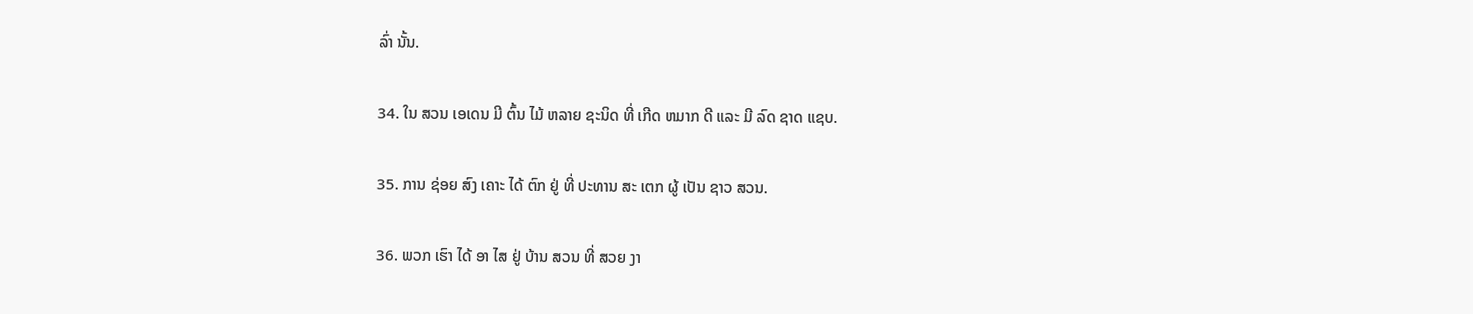ລົ່າ ນັ້ນ.

34. ໃນ ສວນ ເອເດນ ມີ ຕົ້ນ ໄມ້ ຫລາຍ ຊະນິດ ທີ່ ເກີດ ຫມາກ ດີ ແລະ ມີ ລົດ ຊາດ ແຊບ.

35. ການ ຊ່ອຍ ສົງ ເຄາະ ໄດ້ ຕົກ ຢູ່ ທີ່ ປະທານ ສະ ເຕກ ຜູ້ ເປັນ ຊາວ ສວນ.

36. ພວກ ເຮົາ ໄດ້ ອາ ໄສ ຢູ່ ບ້ານ ສວນ ທີ່ ສວຍ ງາ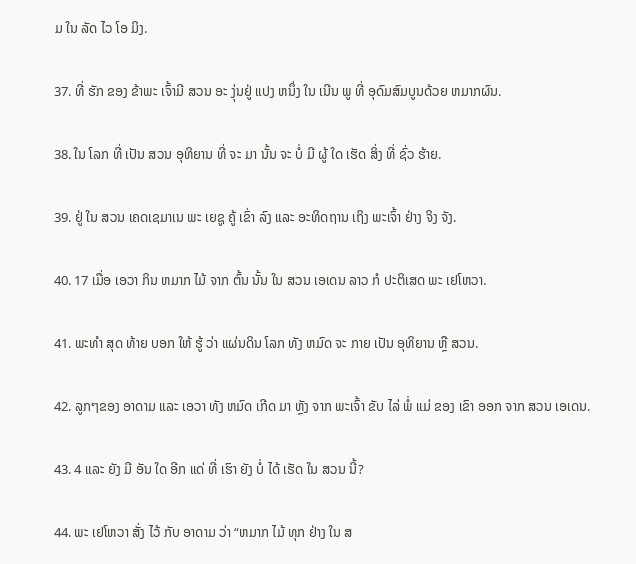ມ ໃນ ລັດ ໄວ ໂອ ມິງ.

37. ທີ່ ຮັກ ຂອງ ຂ້າພະ ເຈົ້າມີ ສວນ ອະ ງຸ່ນຢູ່ ແປງ ຫນຶ່ງ ໃນ ເນີນ ພູ ທີ່ ອຸດົມສົມບູນດ້ວຍ ຫມາກຜົນ.

38. ໃນ ໂລກ ທີ່ ເປັນ ສວນ ອຸທິຍານ ທີ່ ຈະ ມາ ນັ້ນ ຈະ ບໍ່ ມີ ຜູ້ ໃດ ເຮັດ ສິ່ງ ທີ່ ຊົ່ວ ຮ້າຍ.

39. ຢູ່ ໃນ ສວນ ເຄດເຊມາເນ ພະ ເຍຊູ ຄູ້ ເຂົ່າ ລົງ ແລະ ອະທິດຖານ ເຖິງ ພະເຈົ້າ ຢ່າງ ຈິງ ຈັງ.

40. 17 ເມື່ອ ເອວາ ກິນ ຫມາກ ໄມ້ ຈາກ ຕົ້ນ ນັ້ນ ໃນ ສວນ ເອເດນ ລາວ ກໍ ປະຕິເສດ ພະ ເຢໂຫວາ.

41. ພະທໍາ ສຸດ ທ້າຍ ບອກ ໃຫ້ ຮູ້ ວ່າ ແຜ່ນດິນ ໂລກ ທັງ ຫມົດ ຈະ ກາຍ ເປັນ ອຸທິຍານ ຫຼື ສວນ.

42. ລູກໆຂອງ ອາດາມ ແລະ ເອວາ ທັງ ຫມົດ ເກີດ ມາ ຫຼັງ ຈາກ ພະເຈົ້າ ຂັບ ໄລ່ ພໍ່ ແມ່ ຂອງ ເຂົາ ອອກ ຈາກ ສວນ ເອເດນ.

43. 4 ແລະ ຍັງ ມີ ອັນ ໃດ ອີກ ແດ່ ທີ່ ເຮົາ ຍັງ ບໍ່ ໄດ້ ເຮັດ ໃນ ສວນ ນີ້?

44. ພະ ເຢໂຫວາ ສັ່ງ ໄວ້ ກັບ ອາດາມ ວ່າ “ຫມາກ ໄມ້ ທຸກ ຢ່າງ ໃນ ສ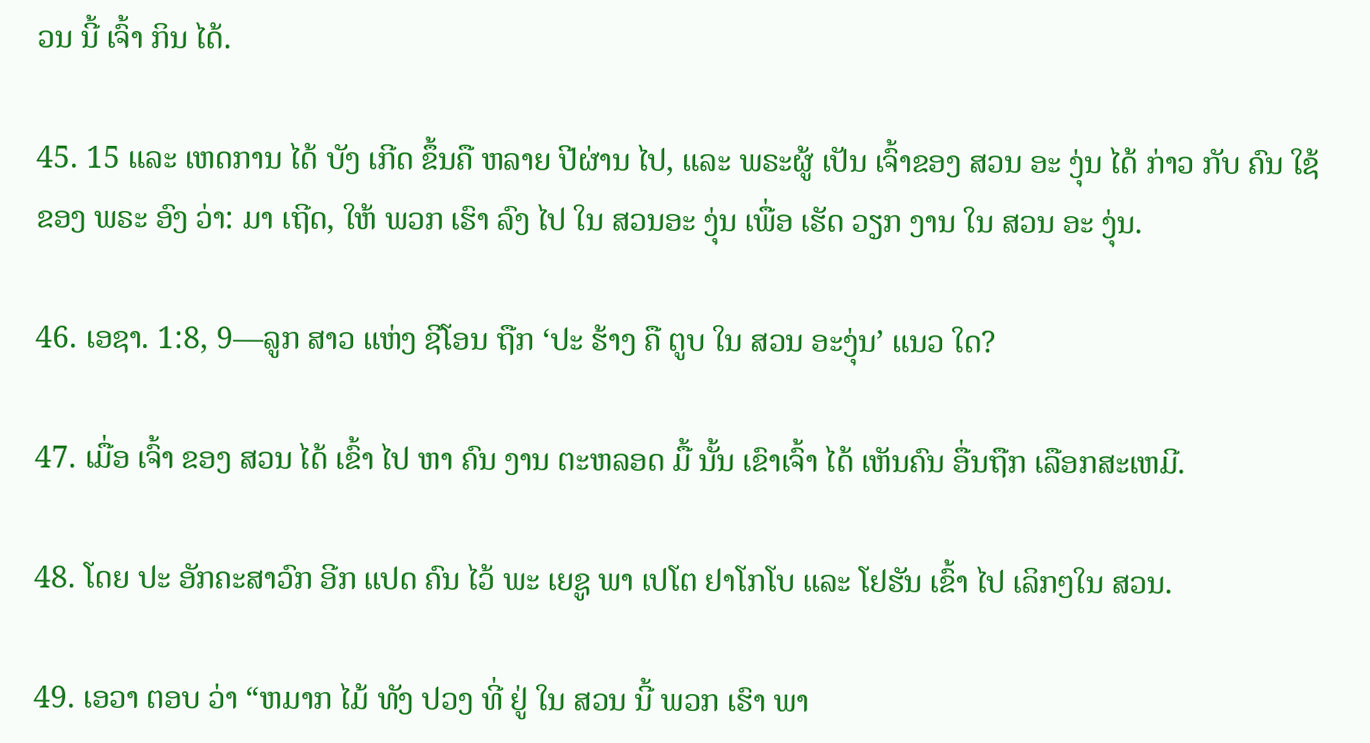ວນ ນີ້ ເຈົ້າ ກິນ ໄດ້.

45. 15 ແລະ ເຫດການ ໄດ້ ບັງ ເກີດ ຂຶ້ນຄື ຫລາຍ ປີຜ່ານ ໄປ, ແລະ ພຣະຜູ້ ເປັນ ເຈົ້າຂອງ ສວນ ອະ ງຸ່ນ ໄດ້ ກ່າວ ກັບ ຄົນ ໃຊ້ ຂອງ ພຣະ ອົງ ວ່າ: ມາ ເຖີດ, ໃຫ້ ພວກ ເຮົາ ລົງ ໄປ ໃນ ສວນອະ ງຸ່ນ ເພື່ອ ເຮັດ ວຽກ ງານ ໃນ ສວນ ອະ ງຸ່ນ.

46. ເອຊາ. 1:8, 9—ລູກ ສາວ ແຫ່ງ ຊີໂອນ ຖືກ ‘ປະ ຮ້າງ ຄື ຕູບ ໃນ ສວນ ອະງຸ່ນ’ ແນວ ໃດ?

47. ເມື່ອ ເຈົ້າ ຂອງ ສວນ ໄດ້ ເຂົ້າ ໄປ ຫາ ຄົນ ງານ ຕະຫລອດ ມື້ ນັ້ນ ເຂົາເຈົ້າ ໄດ້ ເຫັນຄົນ ອື່ນຖືກ ເລືອກສະເຫມີ.

48. ໂດຍ ປະ ອັກຄະສາວົກ ອີກ ແປດ ຄົນ ໄວ້ ພະ ເຍຊູ ພາ ເປໂຕ ຢາໂກໂບ ແລະ ໂຢຮັນ ເຂົ້າ ໄປ ເລິກໆໃນ ສວນ.

49. ເອວາ ຕອບ ວ່າ “ຫມາກ ໄມ້ ທັງ ປວງ ທີ່ ຢູ່ ໃນ ສວນ ນີ້ ພວກ ເຮົາ ພາ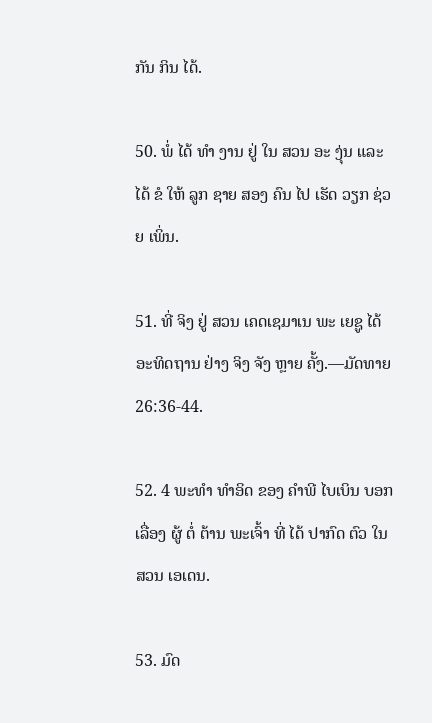ກັນ ກິນ ໄດ້.

50. ພໍ່ ໄດ້ ທໍາ ງານ ຢູ່ ໃນ ສວນ ອະ ງຸ່ນ ແລະ ໄດ້ ຂໍ ໃຫ້ ລູກ ຊາຍ ສອງ ຄົນ ໄປ ເຮັດ ວຽກ ຊ່ວຍ ເພິ່ນ.

51. ທີ່ ຈິງ ຢູ່ ສວນ ເຄດເຊມາເນ ພະ ເຍຊູ ໄດ້ ອະທິດຖານ ຢ່າງ ຈິງ ຈັງ ຫຼາຍ ຄັ້ງ.—ມັດທາຍ 26:36-44.

52. 4 ພະທໍາ ທໍາອິດ ຂອງ ຄໍາພີ ໄບເບິນ ບອກ ເລື່ອງ ຜູ້ ຕໍ່ ຕ້ານ ພະເຈົ້າ ທີ່ ໄດ້ ປາກົດ ຕົວ ໃນ ສວນ ເອເດນ.

53. ມົດ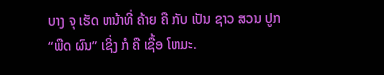ບາງ ຈຸ ເຮັດ ຫນ້າທີ່ ຄ້າຍ ຄື ກັບ ເປັນ ຊາວ ສວນ ປູກ “ພືດ ຜົນ” ເຊິ່ງ ກໍ ຄື ເຊື້ອ ໂຫມະ.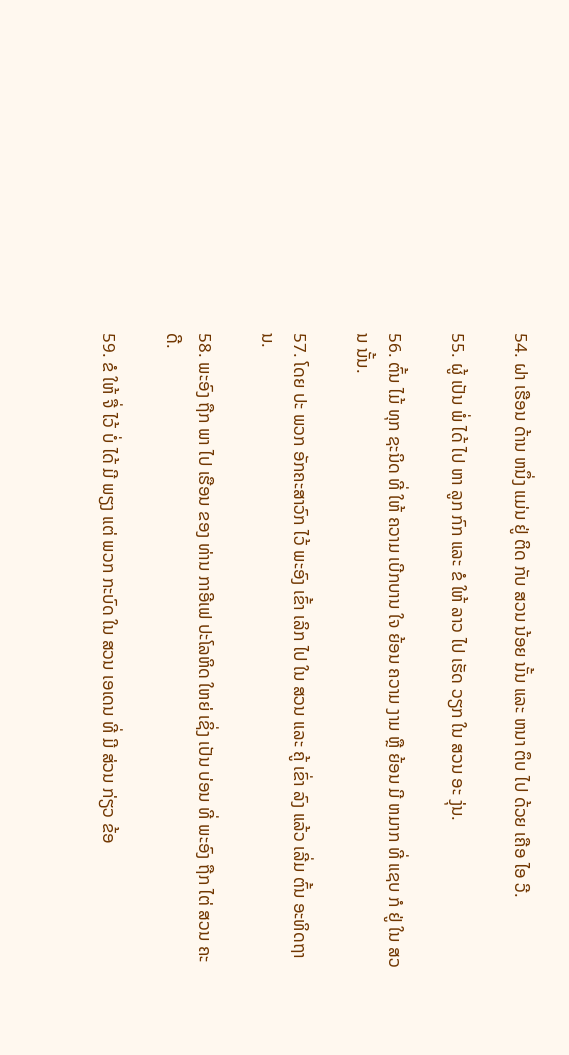54. ຝາ ເຮືອນ ດ້ານ ຫນຶ່ງ ແມ່ນ ຢູ່ ຕິດ ກັບ ສວນ ນ້ອຍ ນັ້ນ ແລະ ຫນາ ຕຶບ ໄປ ດ້ວຍ ເຄືອ ໄອ ວີ.

55. ຜູ້ ເປັນ ພໍ່ ໄດ້ ໄປ ຫາ ລູກ ກົກ ແລະ ຂໍ ໃຫ້ ລາວ ໄປ ເຮັດ ວຽກ ໃນ ສວນ ອະ ງຸ່ນ.

56. ຕົ້ນ ໄມ້ ທຸກ ຊະນິດ ທີ່ ໃຫ້ ຄວາມ ເບີກບານ ໃຈ ຍ້ອນ ຄວາມ ງາມ ຫຼື ຍ້ອນ ມີ ຫມາກ ທີ່ ແຊບ ກໍ ຢູ່ ໃນ ສວນ ນັ້ນ.

57. ໂດຍ ປະ ພວກ ອັກຄະສາວົກ ໄວ້ ພະອົງ ເຂົ້າ ເລິກ ໄປ ໃນ ສວນ ແລະ ຄູ້ ເຂົ່າ ລົງ ແລ້ວ ເລີ່ມ ຕົ້ນ ອະທິດຖານ.

58. ພະອົງ ຖືກ ພາ ໄປ ເຮືອນ ຂອງ ທ່ານ ກາອີເຟ ປະໂລຫິດ ໃຫຍ່ ເຊິ່ງ ເປັນ ບ່ອນ ທີ່ ພະອົງ ຖືກ ໄຕ່ ສວນ ຄະດີ.

59. ຂໍ ໃຫ້ ຈື່ ໄວ້ ບໍ່ ໄດ້ ມີ ພຽງ ແຕ່ ພວກ ກະບົດ ໃນ ສວນ ເອເດນ ທີ່ ມີ ສ່ວນ ກ່ຽວ ຂ້ອ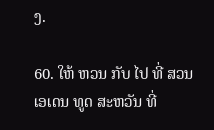ງ.

60. ໃຫ້ ຫວນ ກັບ ໄປ ທີ່ ສວນ ເອເດນ ທູດ ສະຫວັນ ທີ່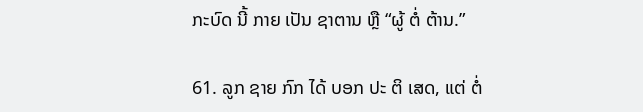ກະບົດ ນີ້ ກາຍ ເປັນ ຊາຕານ ຫຼື “ຜູ້ ຕໍ່ ຕ້ານ.”

61. ລູກ ຊາຍ ກົກ ໄດ້ ບອກ ປະ ຕິ ເສດ, ແຕ່ ຕໍ່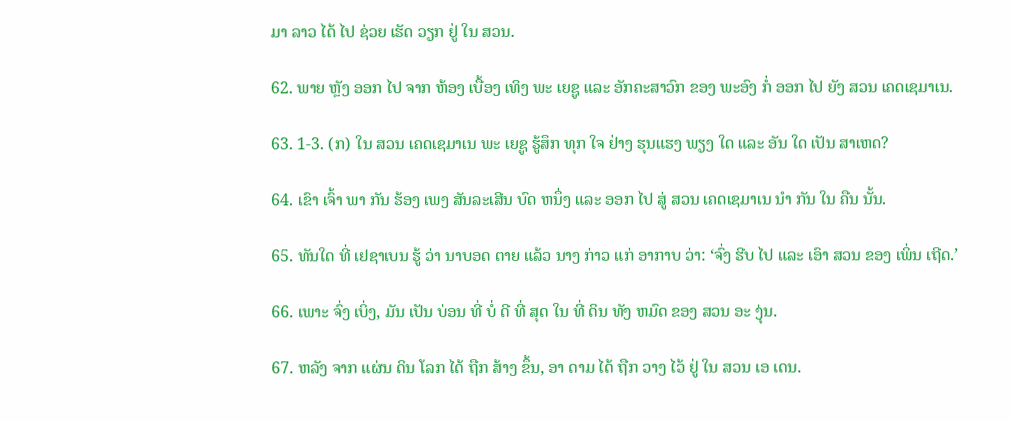ມາ ລາວ ໄດ້ ໄປ ຊ່ວຍ ເຮັດ ວຽກ ຢູ່ ໃນ ສວນ.

62. ພາຍ ຫຼັງ ອອກ ໄປ ຈາກ ຫ້ອງ ເບື້ອງ ເທິງ ພະ ເຍຊູ ແລະ ອັກຄະສາວົກ ຂອງ ພະອົງ ກໍ່ ອອກ ໄປ ຍັງ ສວນ ເຄດເຊມາເນ.

63. 1-3. (ກ) ໃນ ສວນ ເຄດເຊມາເນ ພະ ເຍຊູ ຮູ້ສຶກ ທຸກ ໃຈ ຢ່າງ ຮຸນແຮງ ພຽງ ໃດ ແລະ ອັນ ໃດ ເປັນ ສາເຫດ?

64. ເຂົາ ເຈົ້າ ພາ ກັນ ຮ້ອງ ເພງ ສັນລະເສີນ ບົດ ຫນຶ່ງ ແລະ ອອກ ໄປ ສູ່ ສວນ ເຄດເຊມາເນ ນໍາ ກັນ ໃນ ຄືນ ນັ້ນ.

65. ທັນໃດ ທີ່ ເຢຊາເບນ ຮູ້ ວ່າ ນາບອດ ຕາຍ ແລ້ວ ນາງ ກ່າວ ແກ່ ອາກາບ ວ່າ: ‘ຈົ່ງ ຮີບ ໄປ ແລະ ເອົາ ສວນ ຂອງ ເພິ່ນ ເຖີດ.’

66. ເພາະ ຈົ່ງ ເບິ່ງ, ມັນ ເປັນ ບ່ອນ ທີ່ ບໍ່ ດີ ທີ່ ສຸດ ໃນ ທີ່ ດິນ ທັງ ຫມົດ ຂອງ ສວນ ອະ ງຸ່ນ.

67. ຫລັງ ຈາກ ແຜ່ນ ດິນ ໂລກ ໄດ້ ຖືກ ສ້າງ ຂຶ້ນ, ອາ ດາມ ໄດ້ ຖືກ ວາງ ໄວ້ ຢູ່ ໃນ ສວນ ເອ ເດນ.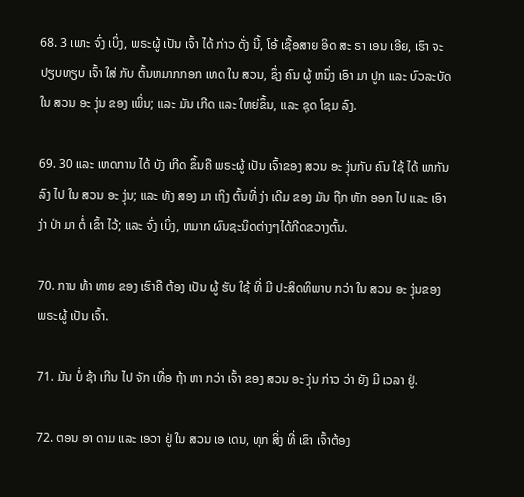68. 3 ເພາະ ຈົ່ງ ເບິ່ງ, ພຣະຜູ້ ເປັນ ເຈົ້າ ໄດ້ ກ່າວ ດັ່ງ ນີ້, ໂອ້ ເຊື້ອສາຍ ອິດ ສະ ຣາ ເອນ ເອີຍ, ເຮົາ ຈະ ປຽບທຽບ ເຈົ້າ ໃສ່ ກັບ ຕົ້ນຫມາກກອກ ເທດ ໃນ ສວນ, ຊຶ່ງ ຄົນ ຜູ້ ຫນຶ່ງ ເອົາ ມາ ປູກ ແລະ ບົວລະບັດໃນ ສວນ ອະ ງຸ່ນ ຂອງ ເພິ່ນ; ແລະ ມັນ ເກີດ ແລະ ໃຫຍ່ຂຶ້ນ, ແລະ ຊຸດ ໂຊມ ລົງ.

69. 30 ແລະ ເຫດການ ໄດ້ ບັງ ເກີດ ຂຶ້ນຄື ພຣະຜູ້ ເປັນ ເຈົ້າຂອງ ສວນ ອະ ງຸ່ນກັບ ຄົນ ໃຊ້ ໄດ້ ພາກັນ ລົງ ໄປ ໃນ ສວນ ອະ ງຸ່ນ; ແລະ ທັງ ສອງ ມາ ເຖິງ ຕົ້ນທີ່ ງ່າ ເດີມ ຂອງ ມັນ ຖືກ ຫັກ ອອກ ໄປ ແລະ ເອົາ ງ່າ ປ່າ ມາ ຕໍ່ ເຂົ້າ ໄວ້; ແລະ ຈົ່ງ ເບິ່ງ, ຫມາກ ຜົນຊະນິດຕ່າງໆໄດ້ກີດຂວາງຕົ້ນ.

70. ການ ທ້າ ທາຍ ຂອງ ເຮົາຄື ຕ້ອງ ເປັນ ຜູ້ ຮັບ ໃຊ້ ທີ່ ມີ ປະສິດທິພາບ ກວ່າ ໃນ ສວນ ອະ ງຸ່ນຂອງ ພຣະຜູ້ ເປັນ ເຈົ້າ.

71. ມັນ ບໍ່ ຊ້າ ເກີນ ໄປ ຈັກ ເທື່ອ ຖ້າ ຫາ ກວ່າ ເຈົ້າ ຂອງ ສວນ ອະ ງຸ່ນ ກ່າວ ວ່າ ຍັງ ມີ ເວລາ ຢູ່.

72. ຕອນ ອາ ດາມ ແລະ ເອວາ ຢູ່ ໃນ ສວນ ເອ ເດນ, ທຸກ ສິ່ງ ທີ່ ເຂົາ ເຈົ້າຕ້ອງ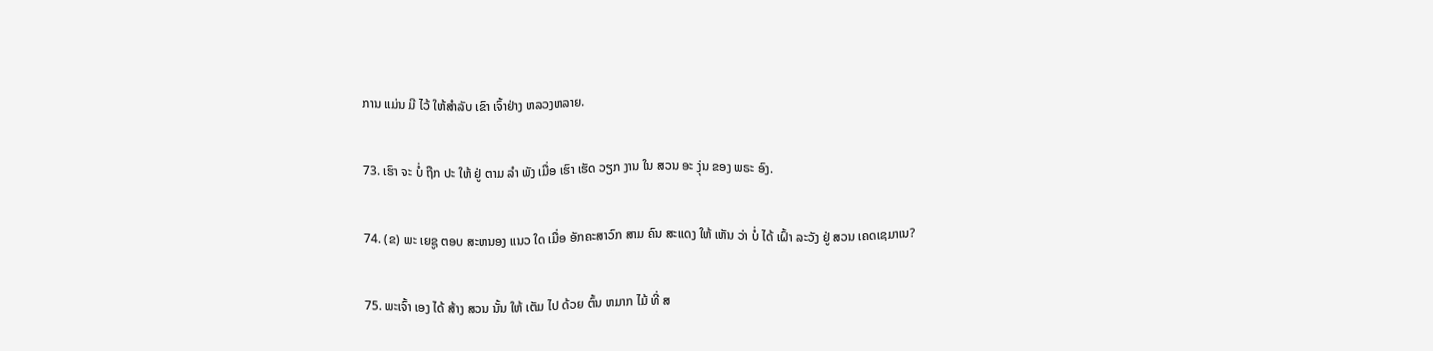ການ ແມ່ນ ມີ ໄວ້ ໃຫ້ສໍາລັບ ເຂົາ ເຈົ້າຢ່າງ ຫລວງຫລາຍ.

73. ເຮົາ ຈະ ບໍ່ ຖືກ ປະ ໃຫ້ ຢູ່ ຕາມ ລໍາ ພັງ ເມື່ອ ເຮົາ ເຮັດ ວຽກ ງານ ໃນ ສວນ ອະ ງຸ່ນ ຂອງ ພຣະ ອົງ.

74. (ຂ) ພະ ເຍຊູ ຕອບ ສະຫນອງ ແນວ ໃດ ເມື່ອ ອັກຄະສາວົກ ສາມ ຄົນ ສະແດງ ໃຫ້ ເຫັນ ວ່າ ບໍ່ ໄດ້ ເຝົ້າ ລະວັງ ຢູ່ ສວນ ເຄດເຊມາເນ?

75. ພະເຈົ້າ ເອງ ໄດ້ ສ້າງ ສວນ ນັ້ນ ໃຫ້ ເຕັມ ໄປ ດ້ວຍ ຕົ້ນ ຫມາກ ໄມ້ ທີ່ ສ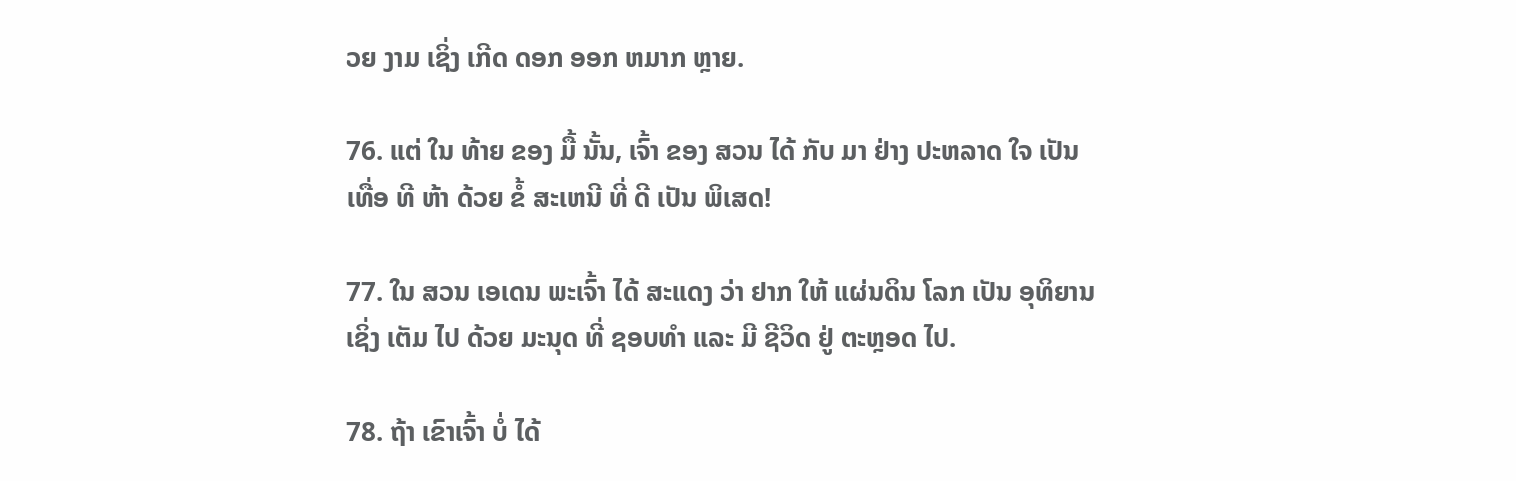ວຍ ງາມ ເຊິ່ງ ເກີດ ດອກ ອອກ ຫມາກ ຫຼາຍ.

76. ແຕ່ ໃນ ທ້າຍ ຂອງ ມື້ ນັ້ນ, ເຈົ້າ ຂອງ ສວນ ໄດ້ ກັບ ມາ ຢ່າງ ປະຫລາດ ໃຈ ເປັນ ເທື່ອ ທີ ຫ້າ ດ້ວຍ ຂໍ້ ສະເຫນີ ທີ່ ດີ ເປັນ ພິເສດ!

77. ໃນ ສວນ ເອເດນ ພະເຈົ້າ ໄດ້ ສະແດງ ວ່າ ຢາກ ໃຫ້ ແຜ່ນດິນ ໂລກ ເປັນ ອຸທິຍານ ເຊິ່ງ ເຕັມ ໄປ ດ້ວຍ ມະນຸດ ທີ່ ຊອບທໍາ ແລະ ມີ ຊີວິດ ຢູ່ ຕະຫຼອດ ໄປ.

78. ຖ້າ ເຂົາເຈົ້າ ບໍ່ ໄດ້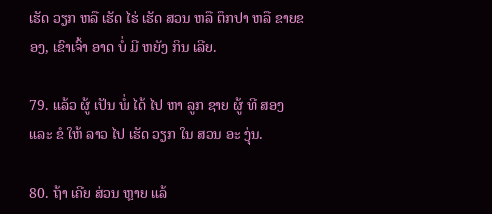ເຮັດ ວຽກ ຫລື ເຮັດ ໄຮ່ ເຮັດ ສວນ ຫລື ຕຶກປາ ຫລື ຂາຍຂອງ, ເຂົາເຈົ້າ ອາດ ບໍ່ ມີ ຫຍັງ ກິນ ເລີຍ.

79. ແລ້ວ ຜູ້ ເປັນ ພໍ່ ໄດ້ ໄປ ຫາ ລູກ ຊາຍ ຜູ້ ທີ ສອງ ແລະ ຂໍ ໃຫ້ ລາວ ໄປ ເຮັດ ວຽກ ໃນ ສວນ ອະ ງຸ່ນ.

80. ຖ້າ ເຄີຍ ສ່ວນ ຫຼາຍ ແລ້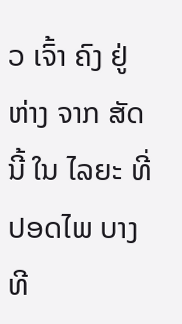ວ ເຈົ້າ ຄົງ ຢູ່ ຫ່າງ ຈາກ ສັດ ນີ້ ໃນ ໄລຍະ ທີ່ ປອດໄພ ບາງ ທີ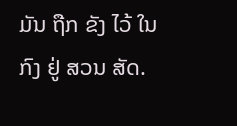ມັນ ຖືກ ຂັງ ໄວ້ ໃນ ກົງ ຢູ່ ສວນ ສັດ.